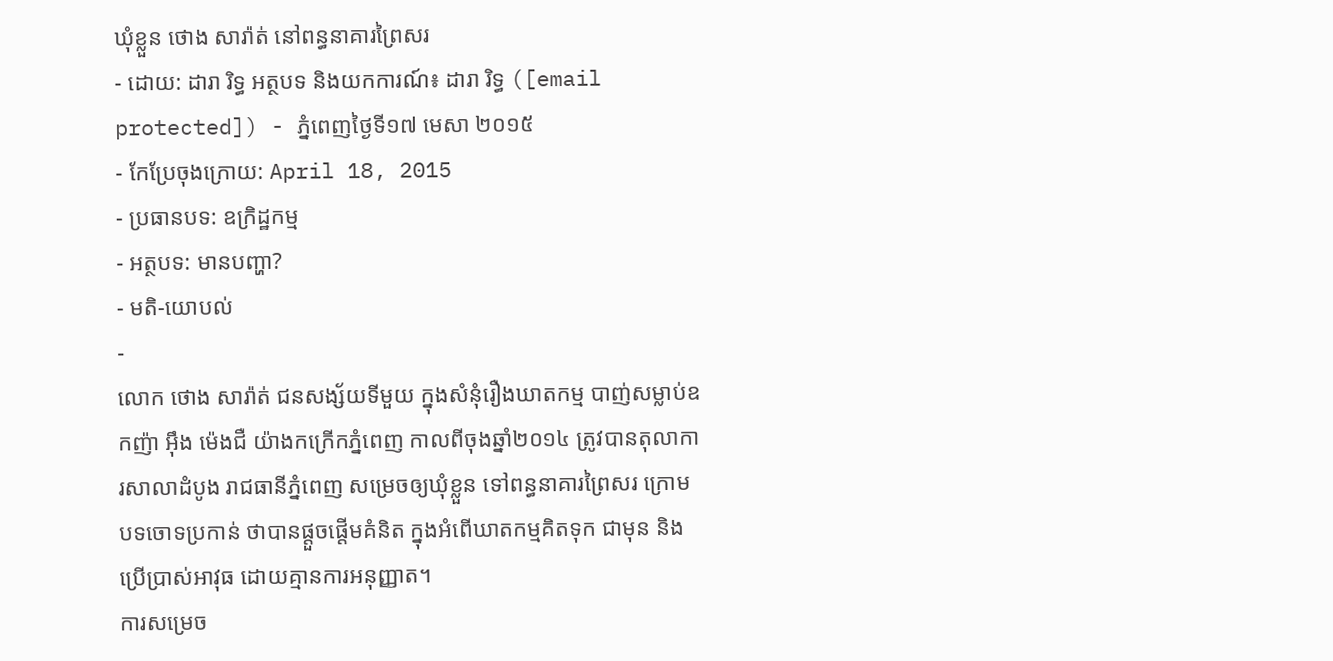ឃុំខ្លួន ថោង សារ៉ាត់ នៅពន្ធនាគារព្រៃសរ
- ដោយ: ដារា រិទ្ធ អត្ថបទ និងយកការណ៍៖ ដារា រិទ្ធ ([email protected]) - ភ្នំពេញថ្ងៃទី១៧ មេសា ២០១៥
- កែប្រែចុងក្រោយ: April 18, 2015
- ប្រធានបទ: ឧក្រិដ្ឋកម្ម
- អត្ថបទ: មានបញ្ហា?
- មតិ-យោបល់
-
លោក ថោង សារ៉ាត់ ជនសង្ស័យទីមួយ ក្នុងសំនុំរឿងឃាតកម្ម បាញ់សម្លាប់ឧកញ៉ា អ៊ឹង ម៉េងជឺ យ៉ាងកក្រើកភ្នំពេញ កាលពីចុងឆ្នាំ២០១៤ ត្រូវបានតុលាការសាលាដំបូង រាជធានីភ្នំពេញ សម្រេចឲ្យឃុំខ្លួន ទៅពន្ធនាគារព្រៃសរ ក្រោមបទចោទប្រកាន់ ថាបានផ្តួចផ្តើមគំនិត ក្នុងអំពើឃាតកម្មគិតទុក ជាមុន និងប្រើប្រាស់អាវុធ ដោយគ្មានការអនុញ្ញាត។
ការសម្រេច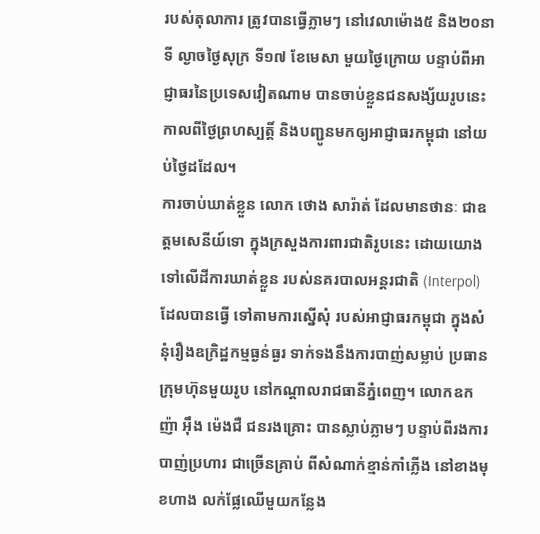របស់តុលាការ ត្រូវបានធ្វើភ្លាមៗ នៅវេលាម៉ោង៥ និង២០នាទី ល្ងាចថ្ងៃសុក្រ ទី១៧ ខែមេសា មួយថ្ងៃក្រោយ បន្ទាប់ពីអាជ្ញាធរនៃប្រទេសវៀតណាម បានចាប់ខ្លួនជនសង្ស័យរូបនេះ កាលពីថ្ងៃព្រហស្បត្តិ៍ និងបញ្ជូនមកឲ្យអាជ្ញាធរកម្ពុជា នៅយប់ថ្ងៃដដែល។
ការចាប់ឃាត់ខ្លួន លោក ថោង សារ៉ាត់ ដែលមានថានៈ ជាឧត្តមសេនីយ៍ទោ ក្នុងក្រសួងការពារជាតិរូបនេះ ដោយយោងទៅលើដីការឃាត់ខ្លួន របស់នគរបាលអន្តរជាតិ (Interpol) ដែលបានធ្វើ ទៅតាមការស្នើសុំ របស់អាជ្ញាធរកម្ពុជា ក្នុងសំនុំរឿងឧក្រិដ្ឋកម្មធ្ងន់ធ្ងរ ទាក់ទងនឹងការបាញ់សម្លាប់ ប្រធានក្រុមហ៊ុនមួយរូប នៅកណ្ដាលរាជធានីភ្នំពេញ។ លោកឧកញ៉ា អ៊ឹង ម៉េងជឺ ជនរងគ្រោះ បានស្លាប់ភ្លាមៗ បន្ទាប់ពីរងការបាញ់ប្រហារ ជាច្រើនគ្រាប់ ពីសំណាក់ខ្មាន់កាំភ្លើង នៅខាងមុខហាង លក់ផ្លែឈើមួយកន្លែង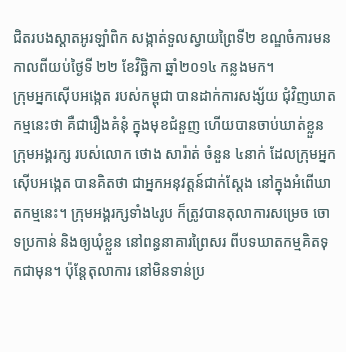ជិតរបងស្ដាតអូរឡាំពិក សង្កាត់ទួលស្វាយព្រៃទី២ ខណ្ឌចំការមន កាលពីយប់ថ្ងៃទី ២២ ខែវិច្ឆិកា ឆ្នាំ២០១៤ កន្លងមក។
ក្រុមអ្នកស៊ើបអង្កេត របស់កម្ពុជា បានដាក់ការសង្ស័យ ជុំវិញឃាតកម្មនេះថា គឺជារឿងគំនុំ ក្នុងមុខជំនួញ ហើយបានចាប់ឃាត់ខ្លួន ក្រុមអង្គរក្ស របស់លោក ថោង សារ៉ាត់ ចំនួន ៤នាក់ ដែលក្រុមអ្នកស៊ើបអង្កេត បានគិតថា ជាអ្នកអនុវត្តន៍ជាក់ស្ដែង នៅក្នុងអំពើឃាតកម្មនេះ។ ក្រុមអង្គរក្សទាំង៤រូប ក៏ត្រូវបានតុលាការសម្រេច ចោទប្រកាន់ និងឲ្យឃុំខ្លួន នៅពន្ធនាគារព្រៃសរ ពីបទឃាតកម្មគិតទុកជាមុន។ ប៉ុន្តែតុលាការ នៅមិនទាន់ប្រ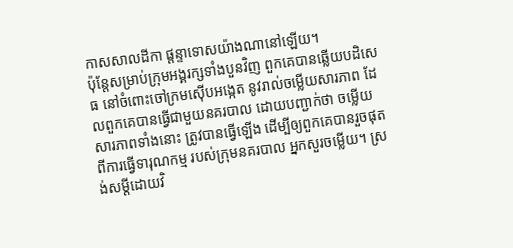កាសសាលដីកា ផ្តន្ទាទោសយ៉ាងណានៅឡើយ។
ប៉ុន្តែសម្រាប់ក្រុមអង្គរក្សទាំងបួនវិញ ពួកគេបានឆ្លើយបដិសេធ នៅចំពោះចៅក្រមស៊ើបអង្កេត នូវរាល់ចម្លើយសារភាព ដែលពួកគេបានធ្វើជាមួយនគរបាល ដោយបញ្ជាក់ថា ចម្លើយសារភាពទាំងនោះ ត្រូវបានធ្វើឡើង ដើម្បីឲ្យពួកគេបានរួចផុត ពីការធ្វើទារុណកម្ម របស់ក្រុមនគរបាល អ្នកសួរចម្លើយ។ ស្រង់សម្ដីដោយវិ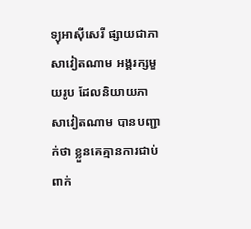ទ្យុអាស៊ីសេរី ផ្សាយជាភាសាវៀតណាម អង្គរក្សមួយរូប ដែលនិយាយភាសាវៀតណាម បានបញ្ជាក់ថា ខ្លួនគេគ្មានការជាប់ពាក់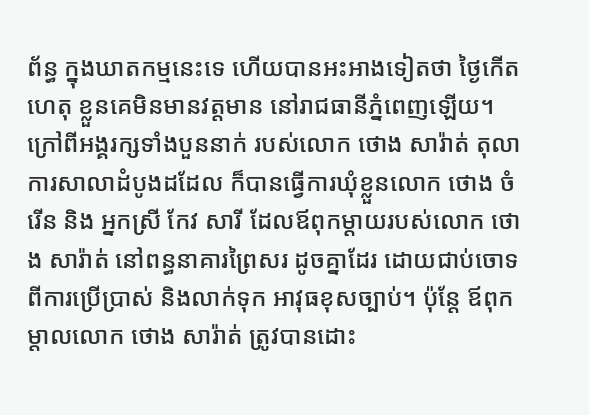ព័ន្ធ ក្នុងឃាតកម្មនេះទេ ហើយបានអះអាងទៀតថា ថ្ងៃកើតហេតុ ខ្លួនគេមិនមានវត្តមាន នៅរាជធានីភ្នំពេញឡើយ។
ក្រៅពីអង្គរក្សទាំងបួននាក់ របស់លោក ថោង សារ៉ាត់ តុលាការសាលាដំបូងដដែល ក៏បានធ្វើការឃុំខ្លួនលោក ថោង ចំរើន និង អ្នកស្រី កែវ សារី ដែលឪពុកម្តាយរបស់លោក ថោង សារ៉ាត់ នៅពន្ធនាគារព្រៃសរ ដូចគ្នាដែរ ដោយជាប់ចោទ ពីការប្រើប្រាស់ និងលាក់ទុក អាវុធខុសច្បាប់។ ប៉ុន្តែ ឪពុកម្តាលលោក ថោង សារ៉ាត់ ត្រូវបានដោះ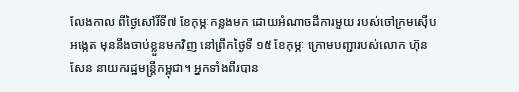លែងកាល ពីថ្ងៃសៅរិ៍ទី៧ ខែកុម្ភៈកន្លងមក ដោយអំណាចដីការមួយ របស់ចៅក្រមស៊ើបអង្កេត មុននឹងចាប់ខ្លួនមកវិញ នៅព្រឹកថ្ងៃទី ១៥ ខែកុម្ភៈ ក្រោមបញ្ជារបស់លោក ហ៊ុន សែន នាយករដ្ឋមន្ត្រីកម្ពុជា។ អ្នកទាំងពីរបាន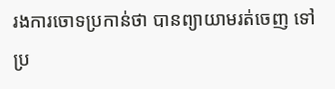រងការចោទប្រកាន់ថា បានព្យាយាមរត់ចេញ ទៅប្រ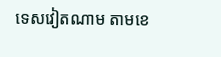ទេសវៀតណាម តាមខេ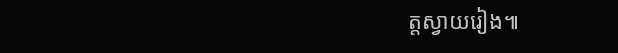ត្តស្វាយរៀង៕